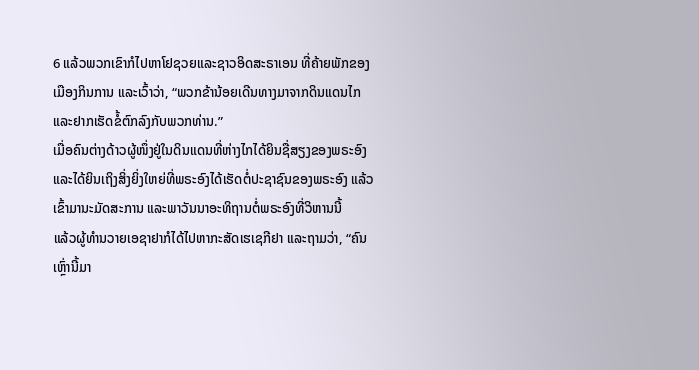6 ແລ້ວພວກເຂົາກໍໄປຫາໂຢຊວຍແລະຊາວອິດສະຣາເອນ ທີ່ຄ້າຍພັກຂອງເມືອງກິນການ ແລະເວົ້າວ່າ, “ພວກຂ້ານ້ອຍເດີນທາງມາຈາກດິນແດນໄກ ແລະຢາກເຮັດຂໍ້ຕົກລົງກັບພວກທ່ານ.”
ເມື່ອຄົນຕ່າງດ້າວຜູ້ໜຶ່ງຢູ່ໃນດິນແດນທີ່ຫ່າງໄກໄດ້ຍິນຊື່ສຽງຂອງພຣະອົງ ແລະໄດ້ຍິນເຖິງສິ່ງຍິ່ງໃຫຍ່ທີ່ພຣະອົງໄດ້ເຮັດຕໍ່ປະຊາຊົນຂອງພຣະອົງ ແລ້ວເຂົ້າມານະມັດສະການ ແລະພາວັນນາອະທິຖານຕໍ່ພຣະອົງທີ່ວິຫານນີ້
ແລ້ວຜູ້ທຳນວາຍເອຊາຢາກໍໄດ້ໄປຫາກະສັດເຮເຊກີຢາ ແລະຖາມວ່າ, “ຄົນເຫຼົ່ານີ້ມາ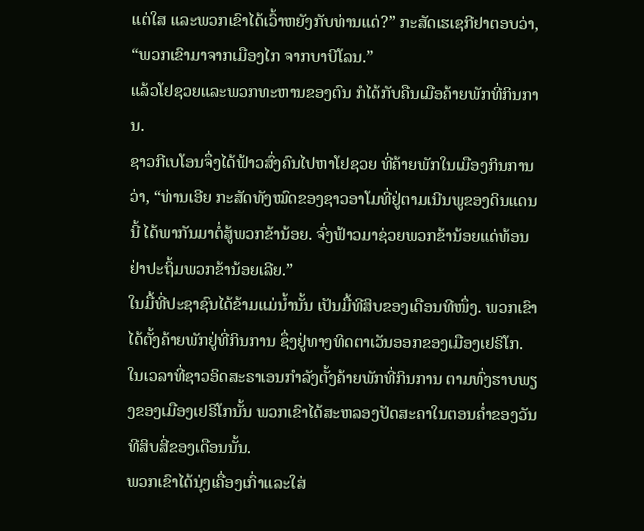ແຕ່ໃສ ແລະພວກເຂົາໄດ້ເວົ້າຫຍັງກັບທ່ານແດ່?” ກະສັດເຮເຊກີຢາຕອບວ່າ, “ພວກເຂົາມາຈາກເມືອງໄກ ຈາກບາບີໂລນ.”
ແລ້ວໂຢຊວຍແລະພວກທະຫານຂອງຕົນ ກໍໄດ້ກັບຄືນເມືອຄ້າຍພັກທີ່ກິນການ.
ຊາວກີເບໂອນຈຶ່ງໄດ້ຟ້າວສົ່ງຄົນໄປຫາໂຢຊວຍ ທີ່ຄ້າຍພັກໃນເມືອງກິນການວ່າ, “ທ່ານເອີຍ ກະສັດທັງໝົດຂອງຊາວອາໂມທີ່ຢູ່ຕາມເນີນພູຂອງດິນແດນນີ້ ໄດ້ພາກັນມາຕໍ່ສູ້ພວກຂ້ານ້ອຍ. ຈົ່ງຟ້າວມາຊ່ວຍພວກຂ້ານ້ອຍແດ່ທ້ອນ ຢ່າປະຖິ້ມພວກຂ້ານ້ອຍເລີຍ.”
ໃນມື້ທີ່ປະຊາຊົນໄດ້ຂ້າມແມ່ນໍ້ານັ້ນ ເປັນມື້ທີສິບຂອງເດືອນທີໜຶ່ງ. ພວກເຂົາໄດ້ຕັ້ງຄ້າຍພັກຢູ່ທີ່ກິນການ ຊຶ່ງຢູ່ທາງທິດຕາເວັນອອກຂອງເມືອງເຢຣິໂກ.
ໃນເວລາທີ່ຊາວອິດສະຣາເອນກຳລັງຕັ້ງຄ້າຍພັກທີ່ກິນການ ຕາມທົ່ງຮາບພຽງຂອງເມືອງເຢຣິໂກນັ້ນ ພວກເຂົາໄດ້ສະຫລອງປັດສະຄາໃນຕອນຄໍ່າຂອງວັນທີສິບສີ່ຂອງເດືອນນັ້ນ.
ພວກເຂົາໄດ້ນຸ່ງເຄື່ອງເກົ່າແລະໃສ່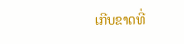ເກີບຂາດທີ່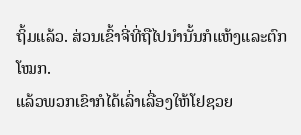ຖິ້ມແລ້ວ. ສ່ວນເຂົ້າຈີ່ທີ່ຖືໄປນຳນັ້ນກໍແຫ້ງແລະຕົກໂໝກ.
ແລ້ວພວກເຂົາກໍໄດ້ເລົ່າເລື່ອງໃຫ້ໂຢຊວຍ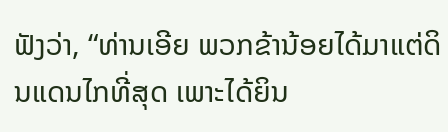ຟັງວ່າ, “ທ່ານເອີຍ ພວກຂ້ານ້ອຍໄດ້ມາແຕ່ດິນແດນໄກທີ່ສຸດ ເພາະໄດ້ຍິນ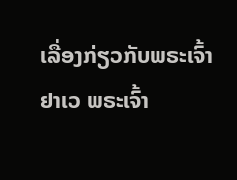ເລື່ອງກ່ຽວກັບພຣະເຈົ້າຢາເວ ພຣະເຈົ້າ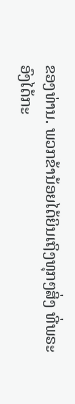ຂອງທ່ານ. ພວກຂ້ານ້ອຍໄດ້ຍິນເຖິງທຸກໆສິ່ງ ທີ່ພຣະອົງໄດ້ກະ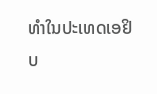ທຳໃນປະເທດເອຢິບ